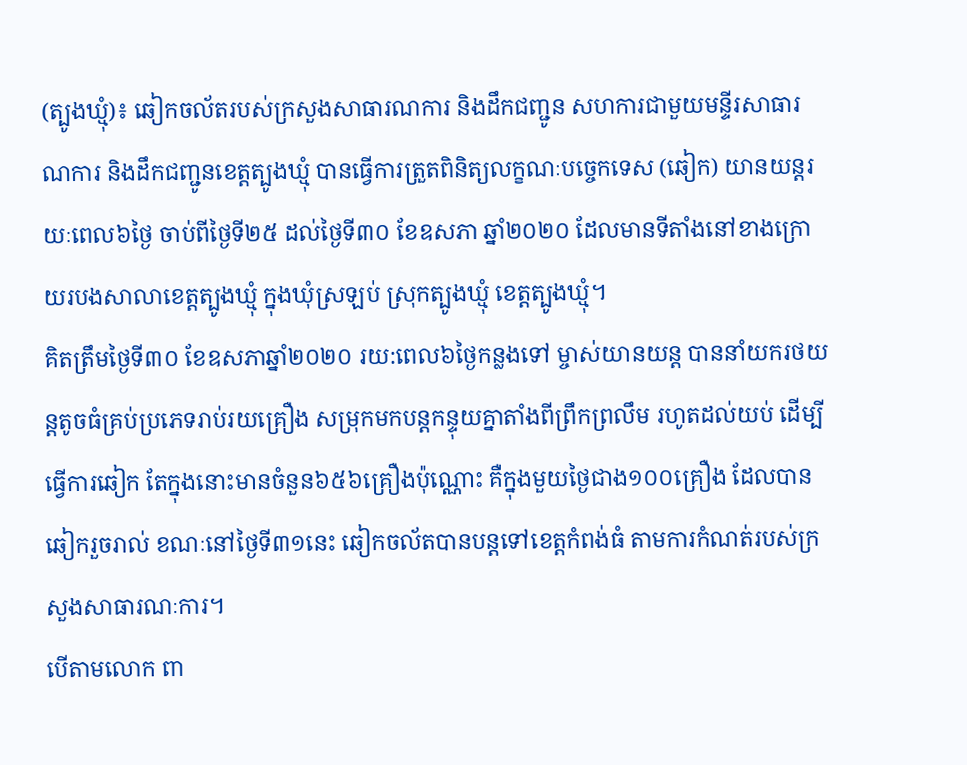(ត្បូងឃ្មុំ)៖ ឆៀកចល័តរបស់ក្រសួងសាធារណការ និងដឹកជញ្ជូន សហការជាមួយមន្ទីរសាធារណការ និងដឹកជញ្ជូនខេត្តត្បូងឃ្មុំ បានធ្វើការត្រួតពិនិត្យលក្ខណៈបច្ចេកទេស (ឆៀក) យានយន្តរយៈពេល៦ថ្ងៃ ចាប់ពីថ្ងៃទី២៥ ដល់ថ្ងៃទី៣០ ខែឧសភា ឆ្នាំ២០២០ ដែលមានទីតាំងនៅខាងក្រោយរបងសាលាខេត្តត្បូងឃ្មុំ ក្នុងឃុំស្រឡប់ ស្រុកត្បូងឃ្មុំ ខេត្តត្បូងឃ្មុំ។
គិតត្រឹមថ្ងៃទី៣០ ខែឧសភាឆ្នាំ២០២០ រយ:ពេល៦ថ្ងៃកន្លងទៅ ម្ចាស់យានយន្ត បាននាំយករថយន្តតូចធំគ្រប់ប្រភេទរាប់រយគ្រឿង សម្រុកមកបន្តកន្ទុយគ្នាតាំងពីព្រឹកព្រលឹម រហូតដល់យប់ ដើម្បីធ្វើការឆៀក តែក្នុងនោះមានចំនួន៦៥៦គ្រឿងប៉ុណ្ណោះ គឺក្នុងមួយថ្ងៃជាង១០០គ្រឿង ដែលបានឆៀករួចរាល់ ខណៈនៅថ្ងៃទី៣១នេះ ឆៀកចល័តបានបន្តទៅខេត្តកំពង់ធំ តាមការកំណត់របស់ក្រសួងសាធារណៈការ។
បើតាមលោក ពា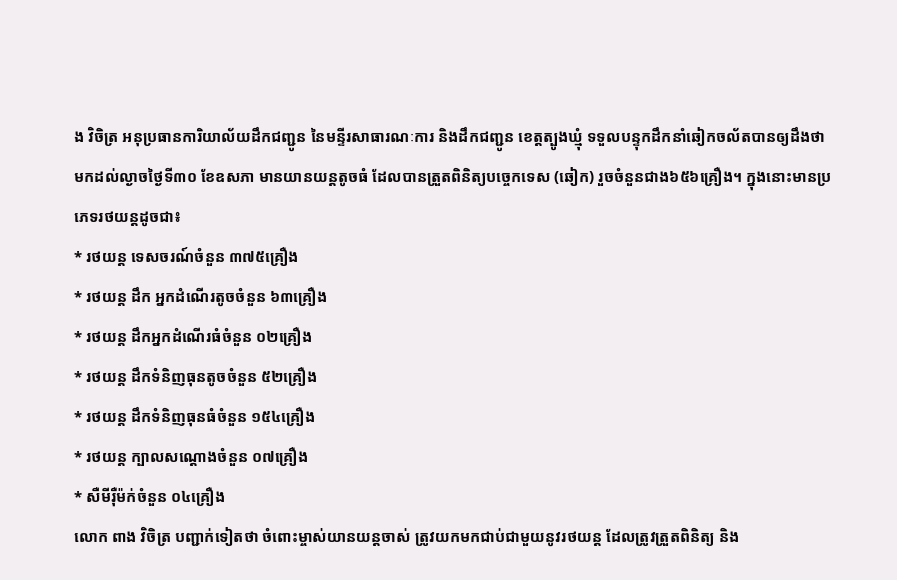ង វិចិត្រ អនុប្រធានការិយាល័យដឹកជញ្ជូន នៃមន្ទីរសាធារណៈការ និងដឹកជញ្ជូន ខេត្តត្បូងឃ្មុំ ទទួលបន្ទុកដឹកនាំឆៀកចល័តបានឲ្យដឹងថា មកដល់ល្ងាចថ្ងៃទី៣០ ខែឧសភា មានយានយន្តតូចធំ ដែលបានត្រួតពិនិត្យបច្ចេកទេស (ឆៀក) រួចចំនួនជាង៦៥៦គ្រឿង។ ក្នុងនោះមានប្រភេទរថយន្តដូចជា៖
* រថយន្ត ទេសចរណ៍ចំនួន ៣៧៥គ្រឿង
* រថយន្ត ដឹក អ្នកដំណើរតូចចំនួន ៦៣គ្រឿង
* រថយន្ត ដឹកអ្នកដំណើរធំចំនួន ០២គ្រឿង
* រថយន្ត ដឹកទំនិញធុនតូចចំនួន ៥២គ្រឿង
* រថយន្ត ដឹកទំនិញធុនធំចំនួន ១៥៤គ្រឿង
* រថយន្ត ក្បាលសណ្តោងចំនួន ០៧គ្រឿង
* សឺមីរ៉ឺម៉ក់ចំនួន ០៤គ្រឿង
លោក ពាង វិចិត្រ បញ្ជាក់ទៀតថា ចំពោះម្ចាស់យានយន្តចាស់ ត្រូវយកមកជាប់ជាមួយនូវរថយន្ត ដែលត្រូវត្រួតពិនិត្យ និង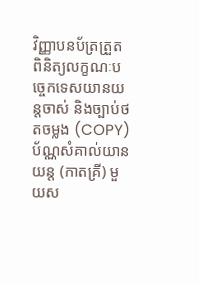វិញ្ញាបនប័ត្រត្រួតពិនិត្យលក្ខណៈបច្ចេកទេសយានយន្តចាស់ និងច្បាប់ថតចម្លង (COPY)ប័ណ្ណសំគាល់យានយន្ត (កាតគ្រី) មួយស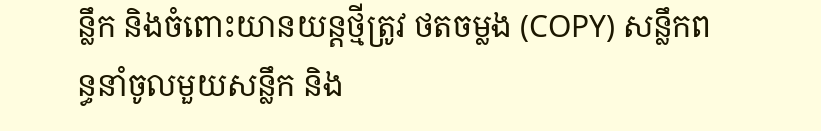ន្លឹក និងចំពោះយានយន្តថ្មីត្រូវ ថតចម្លង (COPY) សន្លឹកពន្ធនាំចូលមួយសន្លឹក និង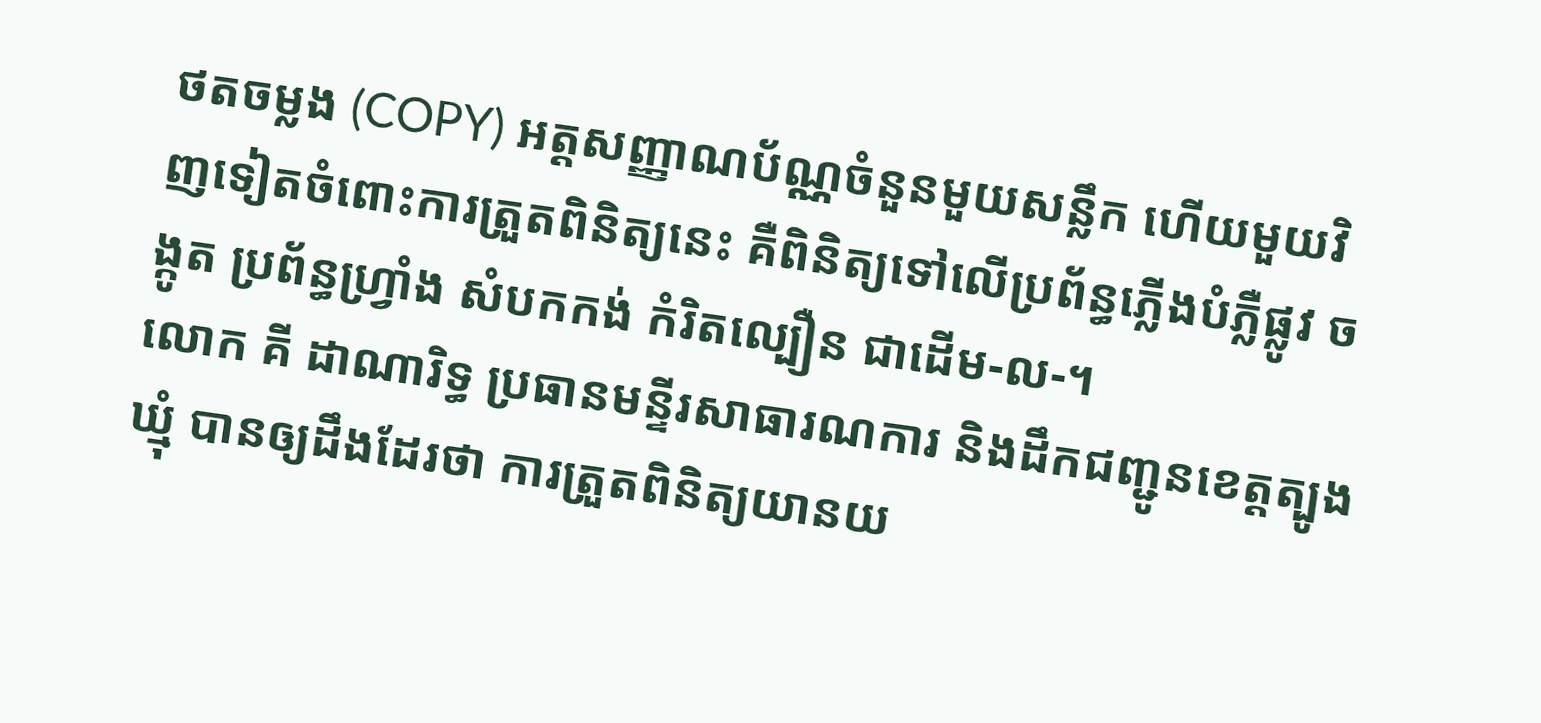ថតចម្លង (COPY) អត្តសញ្ញាណប័ណ្ណចំនួនមួយសន្លឹក ហើយមួយវិញទៀតចំពោះការត្រួតពិនិត្យនេះ គឺពិនិត្យទៅលើប្រព័ន្ធភ្លើងបំភ្លឺផ្លូវ ចង្កូត ប្រព័ន្ធហ្វ្រាំង សំបកកង់ កំរិតល្បឿន ជាដើម-ល-។
លោក គី ដាណារិទ្ធ ប្រធានមន្ទីរសាធារណការ និងដឹកជញ្ជូនខេត្តត្បូងឃ្មុំ បានឲ្យដឹងដែរថា ការត្រួតពិនិត្យយានយ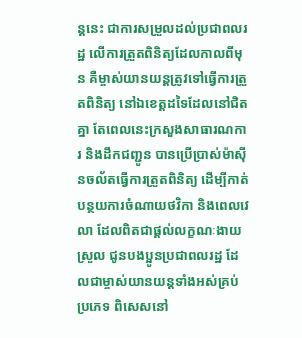ន្តនេះ ជាការសម្រួលដល់ប្រជាពលរដ្ឋ លើការត្រួតពិនិត្យដែលកាលពីមុន គឺម្ចាស់យានយន្តត្រូវទៅធ្វើការត្រួតពិនិត្យ នៅឯខេត្តដទៃដែលនៅជិតគ្នា តែពេលនេះក្រសួងសាធារណការ និងដឹកជញ្ជូន បានប្រើប្រាស់ម៉ាស៊ីនចល័តធ្វើការត្រួតពិនិត្យ ដើម្បីកាត់បន្ថយការចំណាយថវិកា និងពេលវេលា ដែលពិតជាផ្តល់លក្ខណៈងាយស្រួល ជូនបងប្អូនប្រជាពលរដ្ឋ ដែលជាម្ចាស់យានយន្តទាំងអស់គ្រប់ប្រភេទ ពិសេសនៅ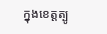ក្នុងខេត្តត្បូ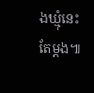ងឃ្មុំនេះតែម្តង៕